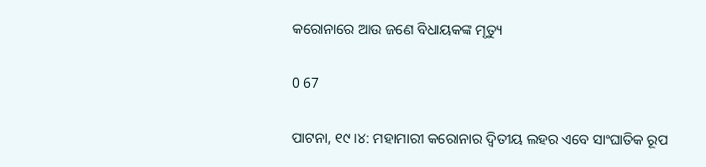କରୋନାରେ ଆଉ ଜଣେ ବିଧାୟକଙ୍କ ମୃତ୍ୟୁ

0 67

ପାଟନା, ୧୯ ।୪: ମହାମାରୀ କରୋନାର ଦ୍ୱିତୀୟ ଲହର ଏବେ ସାଂଘାତିକ ରୂପ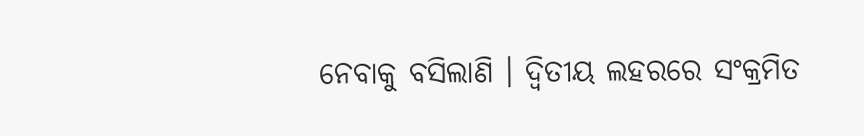ନେବାକୁ ବସିଲାଣି । ଦ୍ୱିତୀୟ ଲହରରେ ସଂକ୍ରମିତ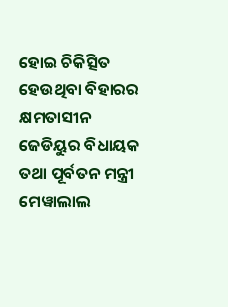ହୋଇ ଚିକିତ୍ସିତ ହେଉଥିବା ବିହାରର କ୍ଷମତାସୀନ ଜେଡିୟୁର ବିଧାୟକ ତଥା ପୂର୍ବତନ ମନ୍ତ୍ରୀ ମେୱାଲାଲ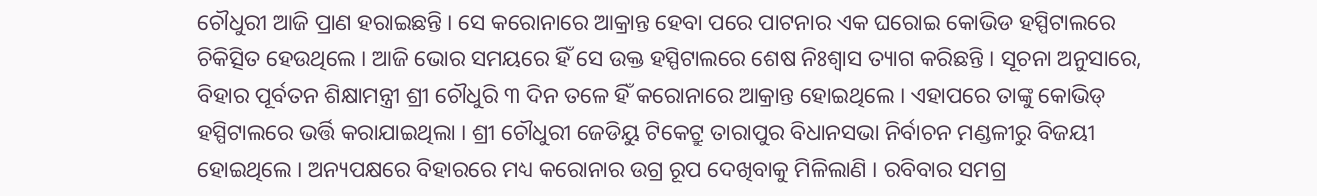ଚୌଧୁରୀ ଆଜି ପ୍ରାଣ ହରାଇଛନ୍ତି । ସେ କରୋନାରେ ଆକ୍ରାନ୍ତ ହେବା ପରେ ପାଟନାର ଏକ ଘରୋଇ କୋଭିଡ ହସ୍ପିଟାଲରେ ଚିକିତ୍ସିତ ହେଉଥିଲେ । ଆଜି ଭୋର ସମୟରେ ହିଁ ସେ ଉକ୍ତ ହସ୍ପିଟାଲରେ ଶେଷ ନିଃଶ୍ୱାସ ତ୍ୟାଗ କରିଛନ୍ତି । ସୂଚନା ଅନୁସାରେ, ବିହାର ପୂର୍ବତନ ଶିକ୍ଷାମନ୍ତ୍ରୀ ଶ୍ରୀ ଚୌଧୁରି ୩ ଦିନ ତଳେ ହିଁ କରୋନାରେ ଆକ୍ରାନ୍ତ ହୋଇଥିଲେ । ଏହାପରେ ତାଙ୍କୁ କୋଭିଡ୍ ହସ୍ପିଟାଲରେ ଭର୍ତ୍ତି କରାଯାଇଥିଲା । ଶ୍ରୀ ଚୌଧୁରୀ ଜେଡିୟୁ ଟିକେଟ୍ରୁ ତାରାପୁର ବିଧାନସଭା ନିର୍ବାଚନ ମଣ୍ଡଳୀରୁ ବିଜୟୀ ହୋଇଥିଲେ । ଅନ୍ୟପକ୍ଷରେ ବିହାରରେ ମଧ୍ୟ କରୋନାର ଉଗ୍ର ରୂପ ଦେଖିବାକୁ ମିଳିଲାଣି । ରବିବାର ସମଗ୍ର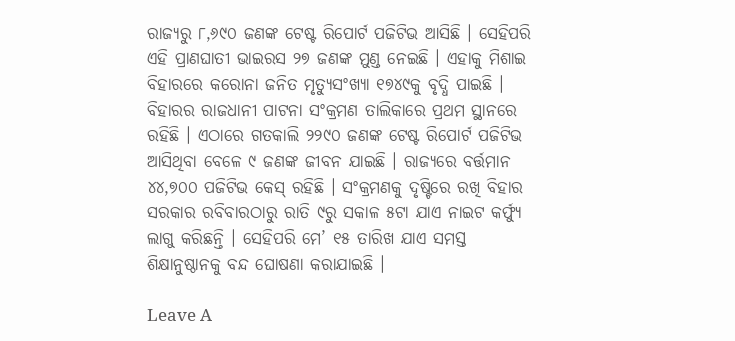ରାଜ୍ୟରୁ ୮,୬୯୦ ଜଣଙ୍କ ଟେଷ୍ଟ ରିପୋର୍ଟ ପଜିଟିଭ ଆସିଛି । ସେହିପରି ଏହି ପ୍ରାଣଘାତୀ ଭାଇରସ ୨୭ ଜଣଙ୍କ ମୁଣ୍ଡ ନେଇଛି । ଏହାକୁ ମିଶାଇ ବିହାରରେ କରୋନା ଜନିତ ମୃତ୍ୟୁସଂଖ୍ୟା ୧୭୪୯କୁ ବୃଦ୍ଧି ପାଇଛି । ବିହାରର ରାଜଧାନୀ ପାଟନା ସଂକ୍ରମଣ ତାଲିକାରେ ପ୍ରଥମ ସ୍ଥାନରେ ରହିଛି । ଏଠାରେ ଗତକାଲି ୨୨୯୦ ଜଣଙ୍କ ଟେଷ୍ଟ ରିପୋର୍ଟ ପଜିଟିଭ ଆସିଥିବା ବେଳେ ୯ ଜଣଙ୍କ ଜୀବନ ଯାଇଛି । ରାଜ୍ୟରେ ବର୍ତ୍ତମାନ ୪୪,୭୦୦ ପଜିଟିଭ କେସ୍ ରହିଛି । ସଂକ୍ରମଣକୁ ଦୃଷ୍ଟିରେ ରଖି ବିହାର ସରକାର ରବିବାରଠାରୁ ରାତି ୯ରୁ ସକାଳ ୫ଟା ଯାଏ ନାଇଟ କର୍ଫ୍ୟୁ ଲାଗୁ କରିଛନ୍ତି । ସେହିପରି ମେ’ ୧୫ ତାରିଖ ଯାଏ ସମସ୍ତ ଶିକ୍ଷାନୁଷ୍ଠାନକୁ ବନ୍ଦ ଘୋଷଣା କରାଯାଇଛି ।

Leave A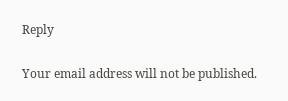Reply

Your email address will not be published.